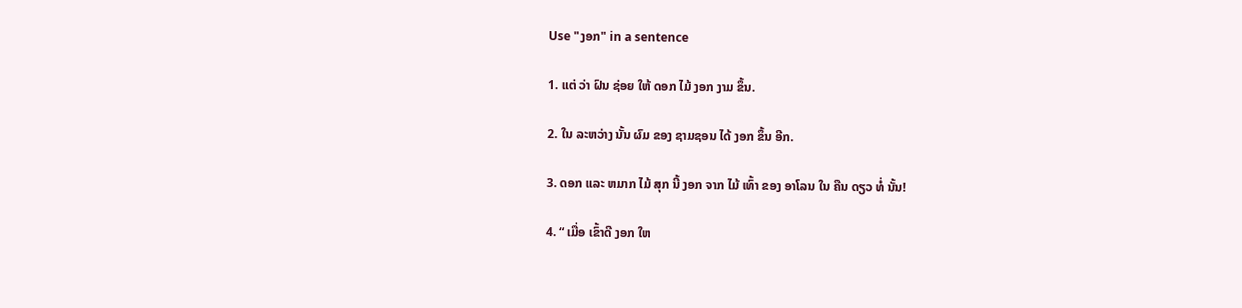Use "ງອກ" in a sentence

1. ແຕ່ ວ່າ ຝົນ ຊ່ອຍ ໃຫ້ ດອກ ໄມ້ ງອກ ງາມ ຂຶ້ນ.

2. ໃນ ລະຫວ່າງ ນັ້ນ ຜົມ ຂອງ ຊາມຊອນ ໄດ້ ງອກ ຂຶ້ນ ອີກ.

3. ດອກ ແລະ ຫມາກ ໄມ້ ສຸກ ນີ້ ງອກ ຈາກ ໄມ້ ເທົ້າ ຂອງ ອາໂລນ ໃນ ຄືນ ດຽວ ທໍ່ ນັ້ນ!

4. “ ເມື່ອ ເຂົ້າດີ ງອກ ໃຫ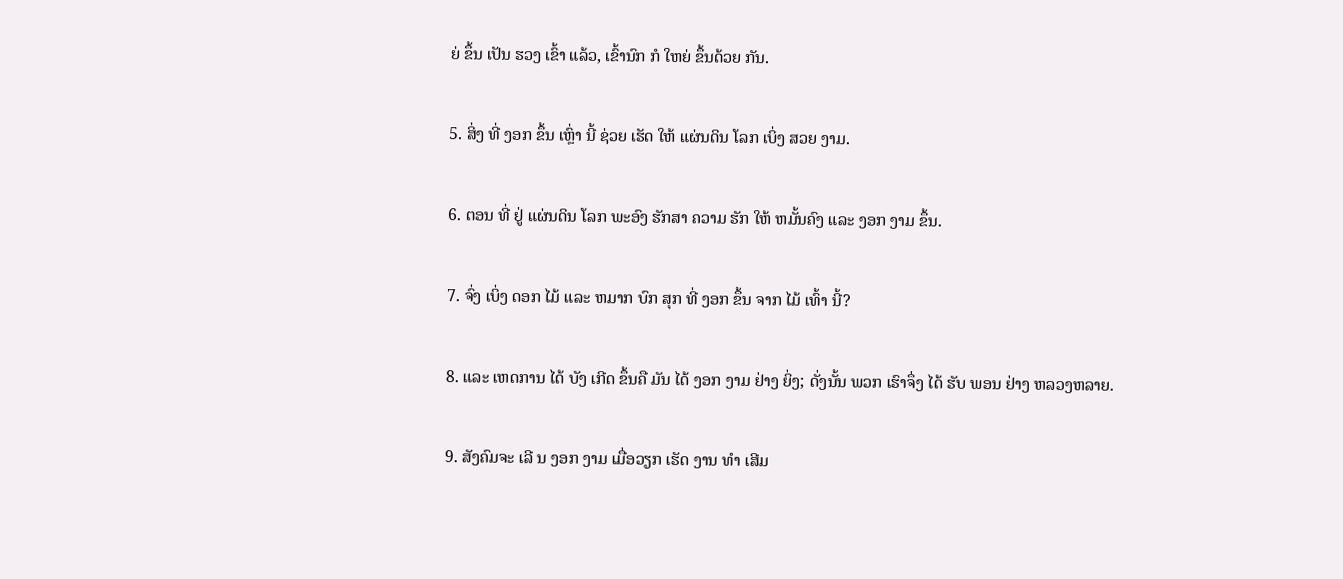ຍ່ ຂຶ້ນ ເປັນ ຮວງ ເຂົ້າ ແລ້ວ, ເຂົ້ານົກ ກໍ ໃຫຍ່ ຂຶ້ນດ້ວຍ ກັນ.

5. ສິ່ງ ທີ່ ງອກ ຂຶ້ນ ເຫຼົ່າ ນີ້ ຊ່ວຍ ເຮັດ ໃຫ້ ແຜ່ນດິນ ໂລກ ເບິ່ງ ສວຍ ງາມ.

6. ຕອນ ທີ່ ຢູ່ ແຜ່ນດິນ ໂລກ ພະອົງ ຮັກສາ ຄວາມ ຮັກ ໃຫ້ ຫມັ້ນຄົງ ແລະ ງອກ ງາມ ຂຶ້ນ.

7. ຈົ່ງ ເບິ່ງ ດອກ ໄມ້ ແລະ ຫມາກ ບົກ ສຸກ ທີ່ ງອກ ຂຶ້ນ ຈາກ ໄມ້ ເທົ້າ ນີ້?

8. ແລະ ເຫດການ ໄດ້ ບັງ ເກີດ ຂຶ້ນຄື ມັນ ໄດ້ ງອກ ງາມ ຢ່າງ ຍິ່ງ; ດັ່ງນັ້ນ ພວກ ເຮົາຈຶ່ງ ໄດ້ ຮັບ ພອນ ຢ່າງ ຫລວງຫລາຍ.

9. ສັງຄົມຈະ ເລີ ນ ງອກ ງາມ ເມື່ອວຽກ ເຮັດ ງານ ທໍາ ເສີມ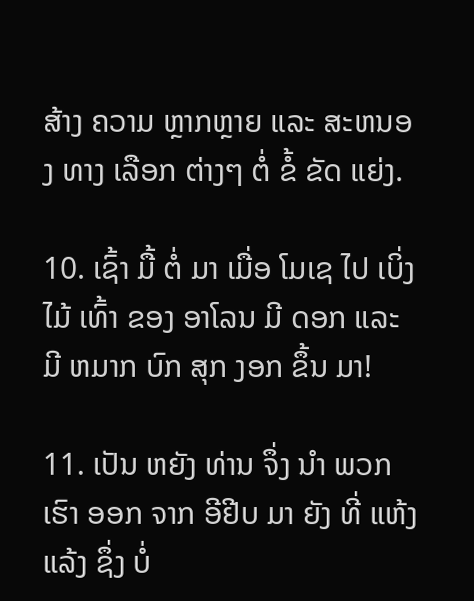ສ້າງ ຄວາມ ຫຼາກຫຼາຍ ແລະ ສະຫນອງ ທາງ ເລືອກ ຕ່າງໆ ຕໍ່ ຂໍ້ ຂັດ ແຍ່ງ.

10. ເຊົ້າ ມື້ ຕໍ່ ມາ ເມື່ອ ໂມເຊ ໄປ ເບິ່ງ ໄມ້ ເທົ້າ ຂອງ ອາໂລນ ມີ ດອກ ແລະ ມີ ຫມາກ ບົກ ສຸກ ງອກ ຂຶ້ນ ມາ!

11. ເປັນ ຫຍັງ ທ່ານ ຈຶ່ງ ນໍາ ພວກ ເຮົາ ອອກ ຈາກ ອີຢີບ ມາ ຍັງ ທີ່ ແຫ້ງ ແລ້ງ ຊຶ່ງ ບໍ່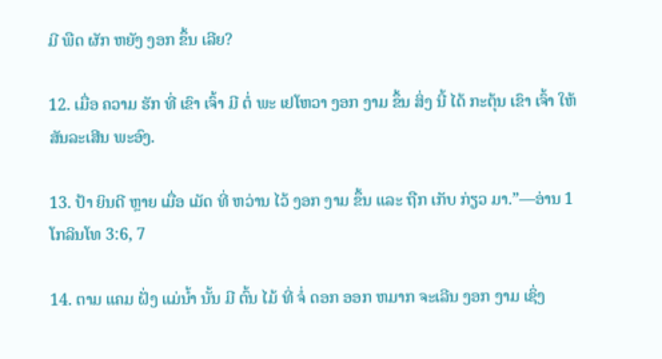ມີ ພືດ ຜັກ ຫຍັງ ງອກ ຂຶ້ນ ເລີຍ?

12. ເມື່ອ ຄວາມ ຮັກ ທີ່ ເຂົາ ເຈົ້າ ມີ ຕໍ່ ພະ ເຢໂຫວາ ງອກ ງາມ ຂຶ້ນ ສິ່ງ ນີ້ ໄດ້ ກະຕຸ້ນ ເຂົາ ເຈົ້າ ໃຫ້ ສັນລະເສີນ ພະອົງ.

13. ປ້າ ຍິນດີ ຫຼາຍ ເມື່ອ ເມັດ ທີ່ ຫວ່ານ ໄວ້ ງອກ ງາມ ຂຶ້ນ ແລະ ຖືກ ເກັບ ກ່ຽວ ມາ.”—ອ່ານ 1 ໂກລິນໂທ 3:6, 7

14. ຕາມ ແຄມ ຝັ່ງ ແມ່ນໍ້າ ນັ້ນ ມີ ຕົ້ນ ໄມ້ ທີ່ ຈໍ່ ດອກ ອອກ ຫມາກ ຈະເລີນ ງອກ ງາມ ເຊິ່ງ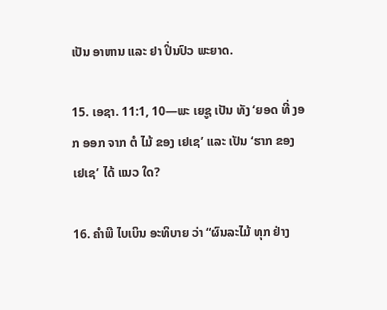ເປັນ ອາຫານ ແລະ ຢາ ປິ່ນປົວ ພະຍາດ.

15. ເອຊາ. 11:1, 10—ພະ ເຍຊູ ເປັນ ທັງ ‘ຍອດ ທີ່ ງອກ ອອກ ຈາກ ຕໍ ໄມ້ ຂອງ ເຢເຊ’ ແລະ ເປັນ ‘ຮາກ ຂອງ ເຢເຊ’ ໄດ້ ແນວ ໃດ?

16. ຄໍາພີ ໄບເບິນ ອະທິບາຍ ວ່າ “ຜົນລະໄມ້ ທຸກ ຢ່າງ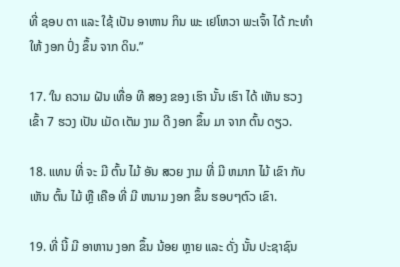ທີ່ ຊອບ ຕາ ແລະ ໃຊ້ ເປັນ ອາຫານ ກິນ ພະ ເຢໂຫວາ ພະເຈົ້າ ໄດ້ ກະທໍາ ໃຫ້ ງອກ ປົ່ງ ຂຶ້ນ ຈາກ ດິນ.”

17. ‘ໃນ ຄວາມ ຝັນ ເທື່ອ ທີ ສອງ ຂອງ ເຮົາ ນັ້ນ ເຮົາ ໄດ້ ເຫັນ ຮວງ ເຂົ້າ 7 ຮວງ ເປັນ ເມັດ ເຕັມ ງາມ ດີ ງອກ ຂຶ້ນ ມາ ຈາກ ຕົ້ນ ດຽວ.

18. ແທນ ທີ່ ຈະ ມີ ຕົ້ນ ໄມ້ ອັນ ສວຍ ງາມ ທີ່ ມີ ຫມາກ ໄມ້ ເຂົາ ກັບ ເຫັນ ຕົ້ນ ໄມ້ ຫຼື ເຄືອ ທີ່ ມີ ຫນາມ ງອກ ຂຶ້ນ ຮອບໆຕົວ ເຂົາ.

19. ທີ່ ນີ້ ມີ ອາຫານ ງອກ ຂຶ້ນ ນ້ອຍ ຫຼາຍ ແລະ ດັ່ງ ນັ້ນ ປະຊາຊົນ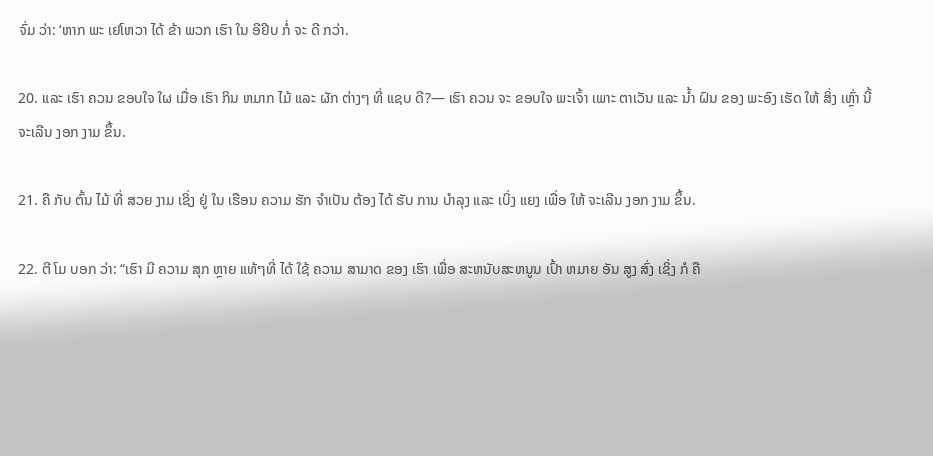ຈົ່ມ ວ່າ: ‘ຫາກ ພະ ເຢໂຫວາ ໄດ້ ຂ້າ ພວກ ເຮົາ ໃນ ອີຢີບ ກໍ່ ຈະ ດີ ກວ່າ.

20. ແລະ ເຮົາ ຄວນ ຂອບໃຈ ໃຜ ເມື່ອ ເຮົາ ກິນ ຫມາກ ໄມ້ ແລະ ຜັກ ຕ່າງໆ ທີ່ ແຊບ ດີ?— ເຮົາ ຄວນ ຈະ ຂອບໃຈ ພະເຈົ້າ ເພາະ ຕາເວັນ ແລະ ນໍ້າ ຝົນ ຂອງ ພະອົງ ເຮັດ ໃຫ້ ສິ່ງ ເຫຼົ່າ ນີ້ ຈະເລີນ ງອກ ງາມ ຂຶ້ນ.

21. ຄື ກັບ ຕົ້ນ ໄມ້ ທີ່ ສວຍ ງາມ ເຊິ່ງ ຢູ່ ໃນ ເຮືອນ ຄວາມ ຮັກ ຈໍາເປັນ ຕ້ອງ ໄດ້ ຮັບ ການ ບໍາລຸງ ແລະ ເບິ່ງ ແຍງ ເພື່ອ ໃຫ້ ຈະເລີນ ງອກ ງາມ ຂຶ້ນ.

22. ຕີ ໂມ ບອກ ວ່າ: “ເຮົາ ມີ ຄວາມ ສຸກ ຫຼາຍ ແທ້ໆທີ່ ໄດ້ ໃຊ້ ຄວາມ ສາມາດ ຂອງ ເຮົາ ເພື່ອ ສະຫນັບສະຫນູນ ເປົ້າ ຫມາຍ ອັນ ສູງ ສົ່ງ ເຊິ່ງ ກໍ ຄື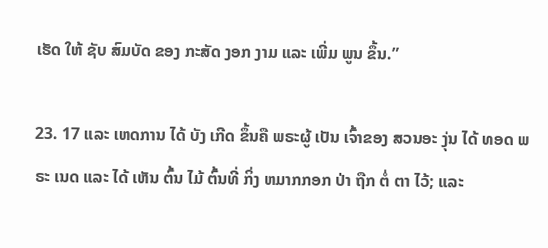ເຮັດ ໃຫ້ ຊັບ ສົມບັດ ຂອງ ກະສັດ ງອກ ງາມ ແລະ ເພີ່ມ ພູນ ຂຶ້ນ.”

23. 17 ແລະ ເຫດການ ໄດ້ ບັງ ເກີດ ຂຶ້ນຄື ພຣະຜູ້ ເປັນ ເຈົ້າຂອງ ສວນອະ ງຸ່ນ ໄດ້ ທອດ ພຣະ ເນດ ແລະ ໄດ້ ເຫັນ ຕົ້ນ ໄມ້ ຕົ້ນທີ່ ກິ່ງ ຫມາກກອກ ປ່າ ຖືກ ຕໍ່ ຕາ ໄວ້; ແລະ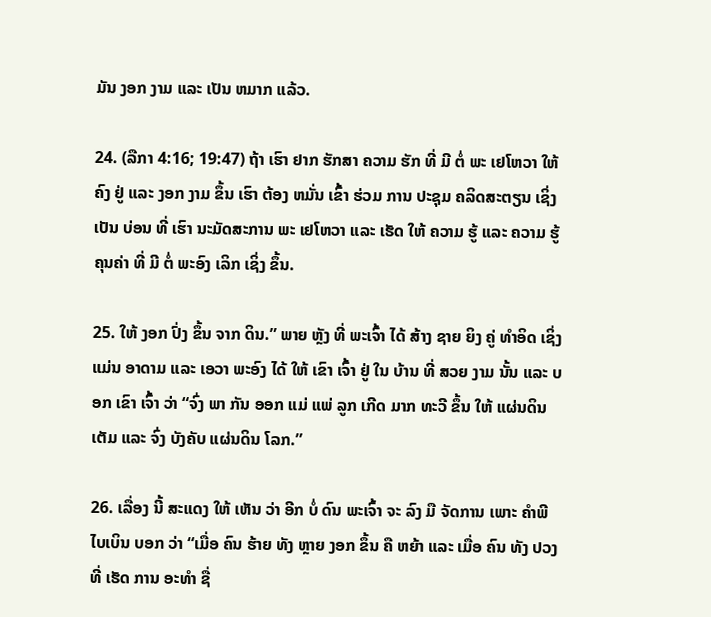ມັນ ງອກ ງາມ ແລະ ເປັນ ຫມາກ ແລ້ວ.

24. (ລືກາ 4:16; 19:47) ຖ້າ ເຮົາ ຢາກ ຮັກສາ ຄວາມ ຮັກ ທີ່ ມີ ຕໍ່ ພະ ເຢໂຫວາ ໃຫ້ ຄົງ ຢູ່ ແລະ ງອກ ງາມ ຂຶ້ນ ເຮົາ ຕ້ອງ ຫມັ່ນ ເຂົ້າ ຮ່ວມ ການ ປະຊຸມ ຄລິດສະຕຽນ ເຊິ່ງ ເປັນ ບ່ອນ ທີ່ ເຮົາ ນະມັດສະການ ພະ ເຢໂຫວາ ແລະ ເຮັດ ໃຫ້ ຄວາມ ຮູ້ ແລະ ຄວາມ ຮູ້ ຄຸນຄ່າ ທີ່ ມີ ຕໍ່ ພະອົງ ເລິກ ເຊິ່ງ ຂຶ້ນ.

25. ໃຫ້ ງອກ ປົ່ງ ຂຶ້ນ ຈາກ ດິນ.” ພາຍ ຫຼັງ ທີ່ ພະເຈົ້າ ໄດ້ ສ້າງ ຊາຍ ຍິງ ຄູ່ ທໍາອິດ ເຊິ່ງ ແມ່ນ ອາດາມ ແລະ ເອວາ ພະອົງ ໄດ້ ໃຫ້ ເຂົາ ເຈົ້າ ຢູ່ ໃນ ບ້ານ ທີ່ ສວຍ ງາມ ນັ້ນ ແລະ ບອກ ເຂົາ ເຈົ້າ ວ່າ “ຈົ່ງ ພາ ກັນ ອອກ ແມ່ ແພ່ ລູກ ເກີດ ມາກ ທະວີ ຂຶ້ນ ໃຫ້ ແຜ່ນດິນ ເຕັມ ແລະ ຈົ່ງ ບັງຄັບ ແຜ່ນດິນ ໂລກ.”

26. ເລື່ອງ ນີ້ ສະແດງ ໃຫ້ ເຫັນ ວ່າ ອີກ ບໍ່ ດົນ ພະເຈົ້າ ຈະ ລົງ ມື ຈັດການ ເພາະ ຄໍາພີ ໄບເບິນ ບອກ ວ່າ “ເມື່ອ ຄົນ ຮ້າຍ ທັງ ຫຼາຍ ງອກ ຂຶ້ນ ຄື ຫຍ້າ ແລະ ເມື່ອ ຄົນ ທັງ ປວງ ທີ່ ເຮັດ ການ ອະທໍາ ຊື່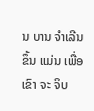ນ ບານ ຈໍາເລີນ ຂຶ້ນ ແມ່ນ ເພື່ອ ເຂົາ ຈະ ຈິບ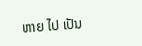ຫາຍ ໄປ ເປັນ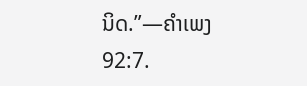ນິດ.”—ຄໍາເພງ 92:7.